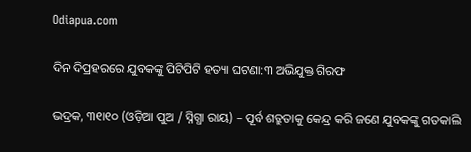Odiapua.com

ଦିନ ଦିପ୍ରହରରେ ଯୁବକଙ୍କୁ ପିଟିପିଟି ହତ୍ୟା ଘଟଣା:୩ ଅଭିଯୁକ୍ତ ଗିରଫ

ଭଦ୍ରକ, ୩୧ା୧୦ (ଓଡ଼ିଆ ପୁଅ / ସ୍ନିଗ୍ଧା ରାୟ) – ପୂର୍ବ ଶତ୍ରୁତାକୁ କେନ୍ଦ୍ର କରି ଜଣେ ଯୁବକଙ୍କୁ ଗତକାଲି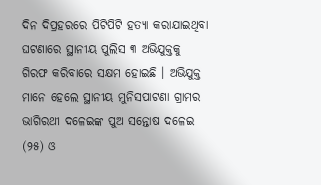ଦିନ ଦିପ୍ରହରରେ ପିଟିପିଟି ହତ୍ୟା କରାଯାଇଥିବା ଘଟଣାରେ ସ୍ଥାନୀୟ ପୁଲିସ ୩ ଅଭିଯୁକ୍ତକୁ ଗିରଫ କରିବାରେ ସକ୍ଷମ ହୋଇଛି । ଅଭିଯୁକ୍ତ ମାନେ ହେଲେ ସ୍ଥାନୀୟ ମୁନିସପାଟଣା ଗ୍ରାମର ଭାଗିରଥୀ ଦଳେଇଙ୍କ ପୁଅ ସନ୍ତୋଷ ଦଳେଇ (୨୫) ଓ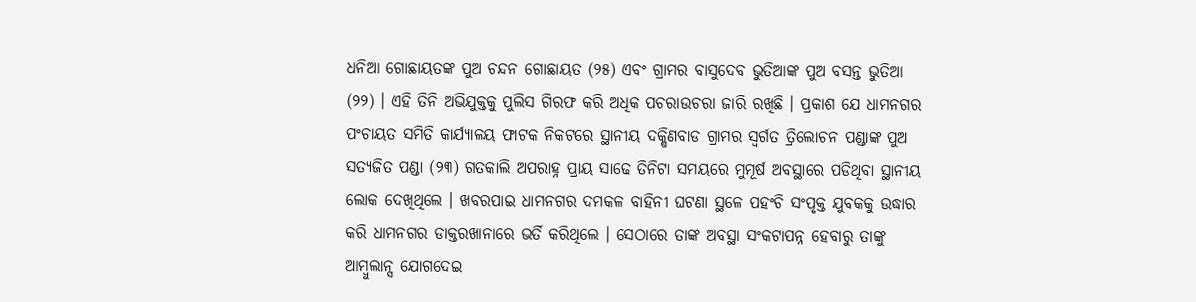ଧନିଆ ଗୋଛାୟତଙ୍କ ପୁଅ ଚନ୍ଦନ ଗୋଛାୟତ (୨୫) ଏବଂ ଗ୍ରାମର ବାସୁଦେବ ଭୁତିଆଙ୍କ ପୁଅ ବସନ୍ତ ଭୁତିଆ (୨୨) । ଏହି ତିନି ଅଭିଯୁକ୍ତକୁ ପୁଲିସ ଗିରଫ କରି ଅଧିକ ପଚରାଉଚରା ଜାରି ରଖିଛି । ପ୍ରକାଶ ଯେ ଧାମନଗର ପଂଚାୟତ ସମିତି କାର୍ଯ୍ୟାଳୟ ଫାଟକ ନିକଟରେ ସ୍ଥାନୀୟ ଦକ୍ଷିଣବାଡ ଗ୍ରାମର ସ୍ୱର୍ଗତ ତ୍ରିଲୋଚନ ପଣ୍ଡାଙ୍କ ପୁଅ ସତ୍ୟଜିତ ପଣ୍ଡା (୨୩) ଗତକାଲି ଅପରାହ୍ନ ପ୍ରାୟ ସାଢେ ତିନିଟା ସମୟରେ ମୁମୂର୍ଷ ଅବସ୍ଥାରେ ପଡିଥିବା ସ୍ଥାନୀୟ ଲୋକ ଦେଖିଥିଲେ । ଖବରପାଇ ଧାମନଗର ଦମକଳ ବାହିନୀ ଘଟଣା ସ୍ଥଳେ ପହଂଚି ସଂପୃକ୍ତ ଯୁବକକୁ ଉଦ୍ଧାର କରି ଧାମନଗର ଡାକ୍ତରଖାନାରେ ଭର୍ତି କରିଥିଲେ । ସେଠାରେ ତାଙ୍କ ଅବସ୍ଥା ସଂକଟାପନ୍ନ ହେବାରୁ ତାଙ୍କୁ ଆମ୍ବୁଲାନ୍ସ ଯୋଗଦେଇ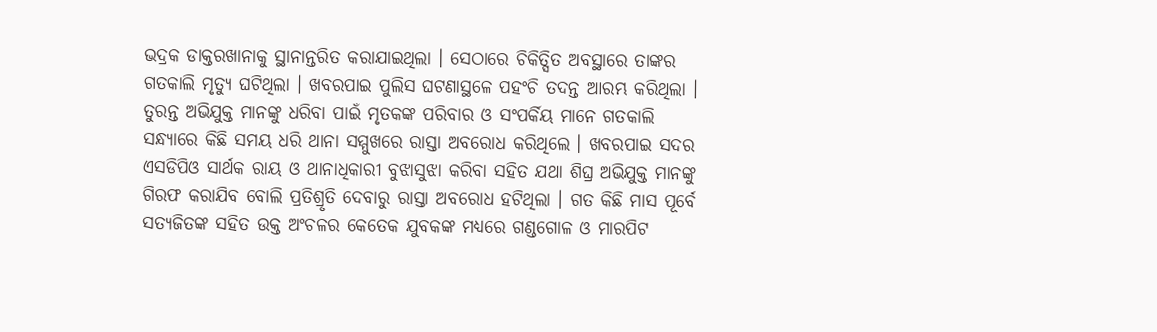ଭଦ୍ରକ ଡାକ୍ତରଖାନାକୁ ସ୍ଥାନାନ୍ତରିତ କରାଯାଇଥିଲା । ସେଠାରେ ଚିକିତ୍ସିତ ଅବସ୍ଥାରେ ତାଙ୍କର ଗତକାଲି ମୃତ୍ୟୁ ଘଟିଥିଲା । ଖବରପାଇ ପୁଲିସ ଘଟଣାସ୍ଥଳେ ପହଂଚି ତଦନ୍ତ ଆରମ୍ଭ କରିଥିଲା । ତୁରନ୍ତ ଅଭିଯୁକ୍ତ ମାନଙ୍କୁ ଧରିବା ପାଇଁ ମୃତକଙ୍କ ପରିବାର ଓ ସଂପର୍କିୟ ମାନେ ଗତକାଲି ସନ୍ଧ୍ୟାରେ କିଛି ସମୟ ଧରି ଥାନା ସମ୍ମୁଖରେ ରାସ୍ତା ଅବରୋଧ କରିଥିଲେ । ଖବରପାଇ ସଦର ଏସଡିପିଓ ସାର୍ଥକ ରାୟ ଓ ଥାନାଧିକାରୀ ବୁଝାସୁଝା କରିବା ସହିତ ଯଥା ଶିଘ୍ର ଅଭିଯୁକ୍ତ ମାନଙ୍କୁ ଗିରଫ କରାଯିବ ବୋଲି ପ୍ରତିଶ୍ରୃତି ଦେବାରୁ ରାସ୍ତା ଅବରୋଧ ହଟିଥିଲା । ଗତ କିଛି ମାସ ପୂର୍ବେ ସତ୍ୟଜିତଙ୍କ ସହିତ ଉକ୍ତ ଅଂଚଳର କେତେକ ଯୁବକଙ୍କ ମଧ୍ୟରେ ଗଣ୍ଡଗୋଳ ଓ ମାରପିଟ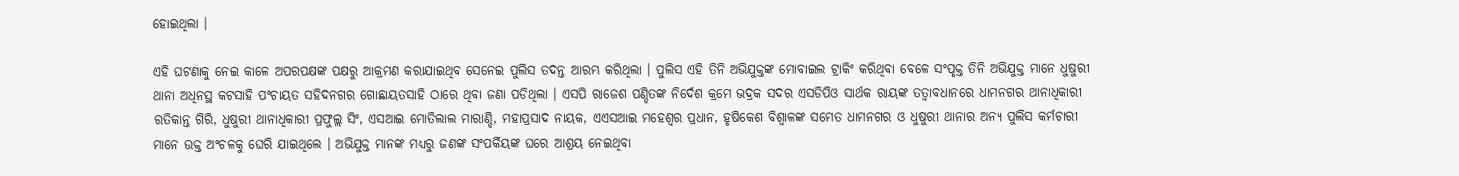ହୋଇଥିଲା ।

ଏହି ଘଟଣାକୁ ନେଇ କାଳେ ଅପରପକ୍ଷଙ୍କ ପକ୍ଷରୁ ଆକ୍ରମଣ କରାଯାଇଥିବ ସେନେଇ ପୁଲିସ ତଦନ୍ତ ଆରମ୍ଭ କରିଥିଲା । ପୁଲିସ ଏହି ତିନି ଅଭିଯୁକ୍ତଙ୍କ ମୋବାଇଲ ଟ୍ରାକିଂ କରିଥିବା ବେଳେ ସଂପୃକ୍ତ ତିନି ଅଭିଯୁକ୍ତ ମାନେ ଧୁଷୁରୀ ଥାନା ଅଧିନସ୍ଥ କଟସାହି ପଂଚାୟତ ସହିଦନଗର ଗୋଛାୟତସାହି ଠାରେ ଥିବା ଜଣା ପଡିଥିଲା । ଏସପି ରାଜେଶ ପଣ୍ଡିତଙ୍କ ନିର୍ଦେଶ କ୍ରମେ ଭଦ୍ରକ ସଦର ଏସଡିପିଓ ସାର୍ଥକ ରାୟଙ୍କ ତତ୍ୱାବଧାନରେ ଧାମନଗର ଥାନାଧିକାରୀ ରତିକାନ୍ତ ଗିରି, ଧୁଷୁରୀ ଥାନାଧିକାରୀ ପ୍ରଫୁଲ୍ଲ ସିଂ, ଏସଆଇ ମୋତିଲାଲ ମାରାଣ୍ଡି, ମହାପ୍ରସାଦ ନାୟକ, ଏଏସଆଇ ମହେଶ୍ୱର ପ୍ରଧାନ, ହୃଷିକେଶ ବିଶ୍ୱାଳଙ୍କ ସମେତ ଧାମନଗର ଓ ଧୁଷୁରୀ ଥାନାର ଅନ୍ୟ ପୁଲିସ କର୍ମଚାରୀ ମାନେ ଉକ୍ତ ଅଂଚଳକୁ ଘେରି ଯାଇଥିଲେ । ଅଭିଯୁକ୍ତ ମାନଙ୍କ ମଧ୍ୟରୁ ଜଣଙ୍କ ସଂପର୍କିୟଙ୍କ ଘରେ ଆଶ୍ରୟ ନେଇଥିବା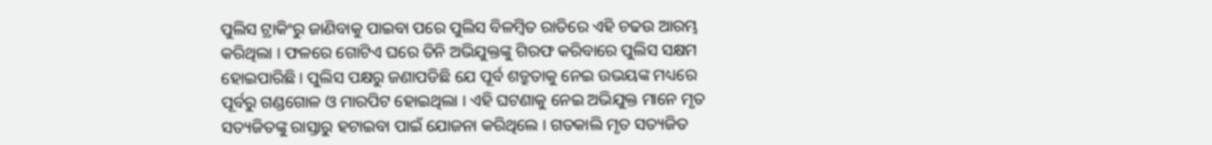ପୁଲିସ ଟ୍ରାକିଂରୁ ଜାଣିବାକୁ ପାଇବା ପରେ ପୁଲିସ ବିଳମ୍ବିତ ରାତିରେ ଏହି ଚଢଉ ଆରମ୍ଭ କରିଥିଲା । ଫଳରେ ଗୋଟିଏ ଘରେ ତିନି ଅଭିଯୁକ୍ତଙ୍କୁ ଗିରଫ କରିବାରେ ପୁଲିସ ସକ୍ଷମ ହୋଇପାରିଛି । ପୁଲିସ ପକ୍ଷରୁ ଜଣାପଡିଛି ଯେ ପୂର୍ବ ଶତ୍ରୁତାକୁ ନେଇ ଉଭୟଙ୍କ ମଧ୍ୟରେ ପୂର୍ବରୁ ଗଣ୍ଡଗୋଳ ଓ ମାରପିଟ ହୋଇଥିଲା । ଏହି ଘଟଣାକୁ ନେଇ ଅଭିଯୁକ୍ତ ମାନେ ମୃତ ସତ୍ୟଜିତଙ୍କୁ ରାସ୍ତାରୁ ହଟାଇବା ପାଇଁ ଯୋଜନା କରିଥିଲେ । ଗତକାଲି ମୃତ ସତ୍ୟଜିତ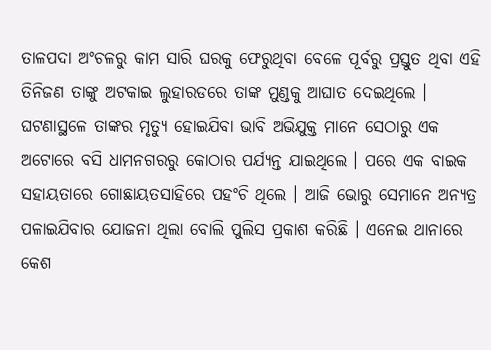ତାଳପଦା ଅଂଚଳରୁ କାମ ସାରି ଘରକୁ ଫେରୁଥିବା ବେଳେ ପୂର୍ବରୁ ପ୍ରସ୍ତୁତ ଥିବା ଏହି ତିନିଜଣ ତାଙ୍କୁ ଅଟକାଇ ଲୁହାରଡରେ ତାଙ୍କ ମୁଣ୍ଡକୁ ଆଘାତ ଦେଇଥିଲେ । ଘଟଣାସ୍ଥଳେ ତାଙ୍କର ମୃତ୍ୟୁ ହୋଇଯିବା ଭାବି ଅଭିଯୁକ୍ତ ମାନେ ସେଠାରୁ ଏକ ଅଟୋରେ ବସି ଧାମନଗରରୁ କୋଠାର ପର୍ଯ୍ୟନ୍ତ ଯାଇଥିଲେ । ପରେ ଏକ ବାଇକ ସହାୟତାରେ ଗୋଛାୟତସାହିରେ ପହଂଚି ଥିଲେ । ଆଜି ଭୋରୁ ସେମାନେ ଅନ୍ୟତ୍ର ପଳାଇଯିବାର ଯୋଜନା ଥିଲା ବୋଲି ପୁଲିସ ପ୍ରକାଶ କରିଛି । ଏନେଇ ଥାନାରେ କେଶ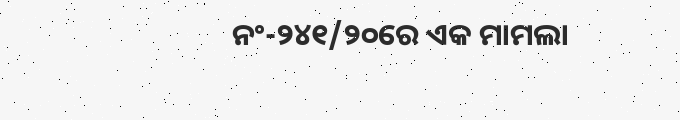ନଂ-୨୪୧/୨୦ରେ ଏକ ମାମଲା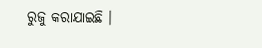ରୁଜୁ କରାଯାଇଛି ।